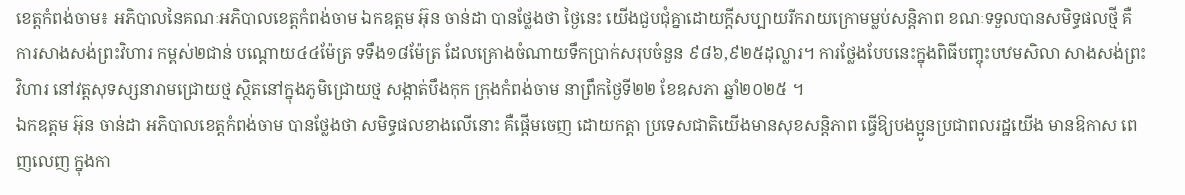ខេត្តកំពង់ចាម៖ អភិបាលនៃគណៈអភិបាលខេត្តកំពង់ចាម ឯកឧត្តម អ៊ុន ចាន់ដា បានថ្លែងថា ថ្ងៃនេះ យើងជួបជុំគ្នាដោយក្តីសប្បាយរីករាយក្រោមម្លប់សន្តិភាព ខណៈទទួលបានសមិទ្ធផលថ្មី គឺ ការសាងសង់ព្រះវិហារ កម្ពស់២ជាន់ បណ្តោយ៤៤ម៉ែត្រ ទទឹង១៨ម៉ែត្រ ដែលគ្រោងចំណាយទឹកប្រាក់សរុបចំនួន ៩៨៦,៩២៥ដុល្លារ។ ការថ្លែងបែបនេះក្នុងពិធីបញ្ចុះបឋមសិលា សាងសង់ព្រះវិហារ នៅវត្តសុទស្សនារាមជ្រោយថ្ម ស្ថិតនៅក្នុងភូមិជ្រោយថ្ម សង្កាត់បឹងកុក ក្រុងកំពង់ចាម នាព្រឹកថ្ងៃទី២២ ខែឧសភា ឆ្នាំ២០២៥ ។
ឯកឧត្តម អ៊ុន ចាន់ដា អភិបាលខេត្តកំពង់ចាម បានថ្លែងថា សមិទ្ធផលខាងលើនោះ គឺផ្តើមចេញ ដោយកត្តា ប្រទេសជាតិយើងមានសុខសន្តិភាព ធ្វើឱ្យបងប្អូនប្រជាពលរដ្ឋយើង មានឱកាស ពេញលេញ ក្នុងកា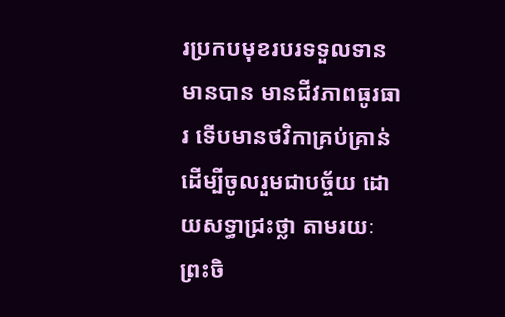រប្រកបមុខរបរទទួលទាន មានបាន មានជីវភាពធូរធារ ទើបមានថវិកាគ្រប់គ្រាន់ ដើម្បីចូលរួមជាបច្ច័យ ដោយសទ្ធាជ្រះថ្លា តាមរយៈព្រះចិ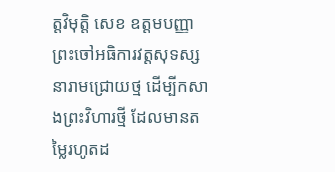ត្តវិមុត្តិ សេខ ឧត្តមបញ្ញា ព្រះចៅអធិការវត្តសុទស្សនារាមជ្រោយថ្ម ដើម្បីកសាងព្រះវិហារថ្មី ដែលមានតម្លៃរហូតដ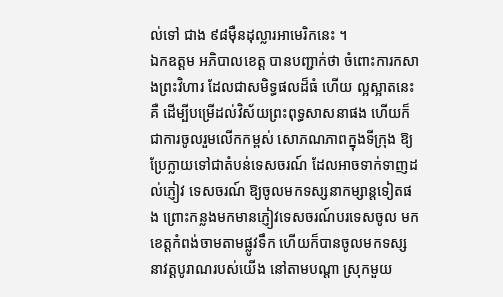ល់ទៅ ជាង ៩៨ម៉ឺនដុល្លារអាមេរិកនេះ ។
ឯកឧត្តម អភិបាលខេត្ត បានបញ្ជាក់ថា ចំពោះការកសាងព្រះវិហារ ដែលជាសមិទ្ធផលដ៏ធំ ហើយ ល្អស្អាតនេះគឺ ដើម្បីបម្រើដល់វិស័យព្រះពុទ្ធសាសនាផង ហើយក៏ជាការចូលរួមលើកកម្ពស់ សោភណភាពក្នុងទីក្រុង ឱ្យប្រែក្លាយទៅជាតំបន់ទេសចរណ៍ ដែលអាចទាក់ទាញដល់ភ្ញៀវ ទេសចរណ៍ ឱ្យចូលមកទស្សនាកម្សាន្តទៀតផង ព្រោះកន្លងមកមានភ្ញៀវទេសចរណ៍បរទេសចូល មកខេត្តកំពង់ចាមតាមផ្លូវទឹក ហើយក៏បានចូលមកទស្សនាវត្តបូរាណរបស់យើង នៅតាមបណ្តា ស្រុកមួយ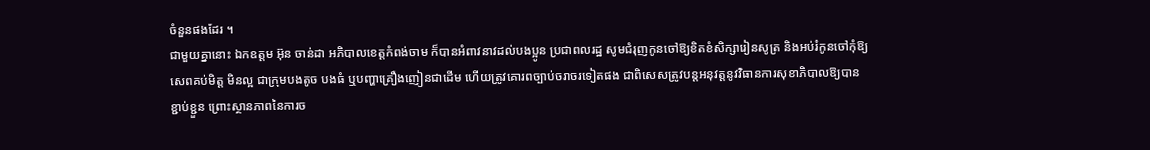ចំនួនផងដែរ ។
ជាមួយគ្នានោះ ឯកឧត្តម អ៊ុន ចាន់ដា អភិបាលខេត្តកំពង់ចាម ក៏បានអំពាវនាវដល់បងប្អូន ប្រជាពលរដ្ឋ សូមជំរុញកូនចៅឱ្យខិតខំសិក្សារៀនសូត្រ និងអប់រំកូនចៅកុំឱ្យសេពគប់មិត្ត មិនល្អ ជាក្រុមបងតូច បងធំ ឬបញ្ហាគ្រឿងញៀនជាដើម ហើយត្រូវគោរពច្បាប់ចរាចរទៀតផង ជាពិសេសត្រូវបន្តអនុវត្តនូវវិធានការសុខាភិបាលឱ្យបានខ្ជាប់ខ្ជួន ព្រោះស្ថានភាពនៃការច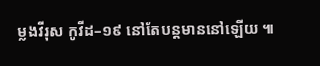ម្លងវីរុស កូវីដ–១៩ នៅតែបន្តមាននៅឡើយ ៕